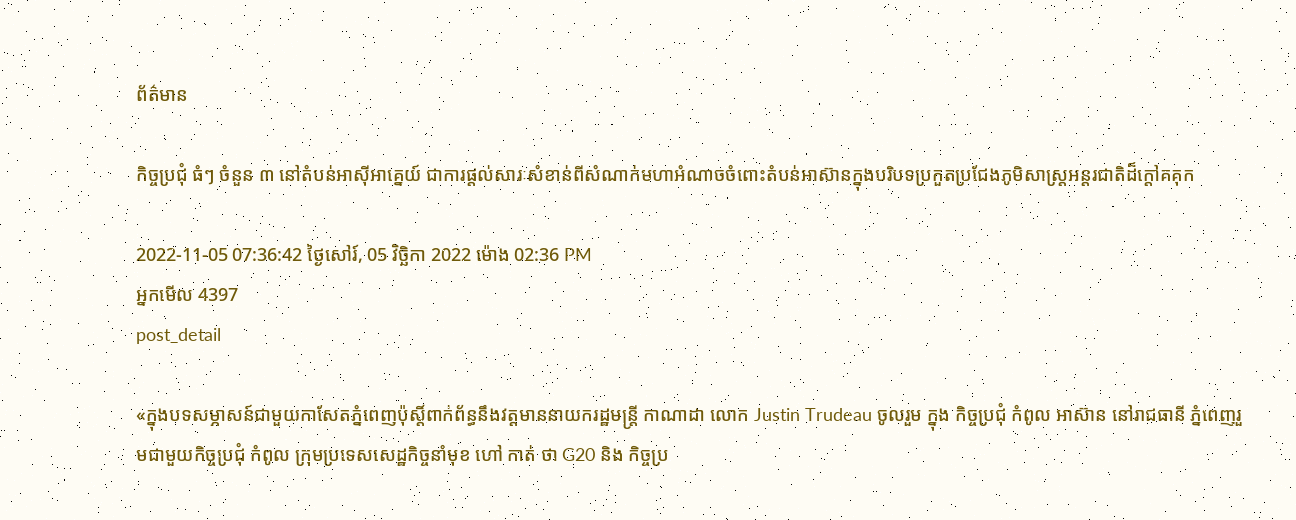ព័ត៌មាន

កិច្ចប្រជុំ ធំៗ ចំនួន ៣ នៅតំបន់អាស៊ីអាគ្នេយ៍ ជាការផ្តល់សារៈសំខាន់ពីសំណាក់មហាអំណាចចំពោះតំបន់អាស៊ានក្នុងបរិបទប្រកួតប្រជែងភូមិសាស្ត្រអន្តរជាតិដ៏ក្តៅគគុក

2022-11-05 07:36:42 ថ្ងៃសៅរ៍, 05 វិច្ឆិកា 2022 ម៉ោង 02:36 PM
អ្នកមើល 4397
post_detail

«ក្នុងបទសម្ភាសន៍ជាមួយកាសែតភ្នំពេញប៉ុស្តិ៍ពាក់ព័ន្ធនឹងវត្តមាននាយករដ្ឋមន្ត្រី កាណាដា លោក Justin Trudeau ចូលរួម ក្នុង កិច្ចប្រជុំ កំពូល អាស៊ាន នៅរាជធានី ភ្នំពេញរួមជាមួយកិច្ចប្រជុំ កំពូល ក្រុមប្រទេសសេដ្ឋកិច្ចនាំមុខ ហៅ កាត់ ថា G20 និង កិច្ចប្រ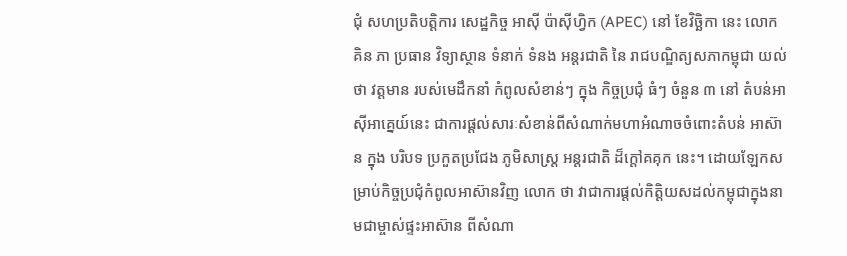ជុំ សហប្រតិបត្តិការ សេដ្ឋកិច្ច អាស៊ី ប៉ាស៊ីហ្វិក (APEC) នៅ ខែវិច្ឆិកា នេះ លោក គិន ភា ប្រធាន វិទ្យាស្ថាន ទំនាក់ ទំនង អន្តរជាតិ នៃ រាជបណ្ឌិត្យសភាកម្ពុជា យល់ថា វត្តមាន របស់មេដឹកនាំ កំពូលសំខាន់ៗ ក្នុង កិច្ចប្រជុំ ធំៗ ចំនួន ៣ នៅ តំបន់អាស៊ីអាគ្នេយ៍នេះ ជាការផ្តល់សារៈសំខាន់ពីសំណាក់មហាអំណាចចំពោះតំបន់ អាស៊ាន ក្នុង បរិបទ ប្រកួតប្រជែង ភូមិសាស្ត្រ អន្តរជាតិ ដ៏ក្តៅគគុក នេះ។ ដោយឡែកសម្រាប់កិច្ចប្រជុំកំពូលអាស៊ានវិញ លោក ថា វាជាការផ្តល់កិត្តិយសដល់កម្ពុជាក្នុងនាមជាម្ចាស់ផ្ទះអាស៊ាន ពីសំណា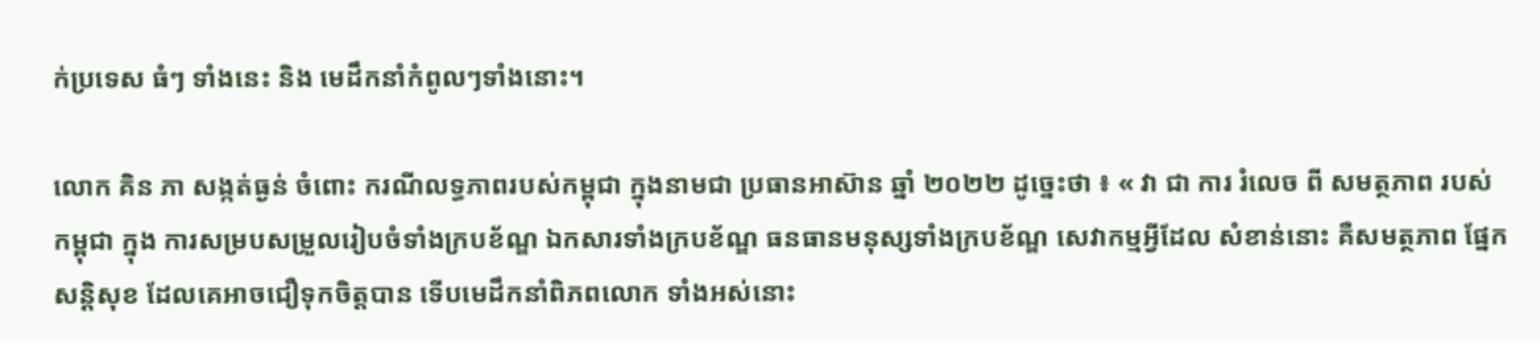ក់ប្រទេស ធំៗ ទាំងនេះ និង មេដឹកនាំកំពូលៗទាំងនោះ។

លោក គិន ភា សង្កត់ធ្ងន់ ចំពោះ ករណីលទ្ធភាពរបស់កម្ពុជា ក្នុងនាមជា ប្រធានអាស៊ាន ឆ្នាំ ២០២២ ដូច្នេះថា ៖ « វា ជា ការ រំលេច ពី សមត្ថភាព របស់ កម្ពុជា ក្នុង ការសម្របសម្រួលរៀបចំទាំងក្របខ័ណ្ឌ ឯកសារទាំងក្របខ័ណ្ឌ ធនធានមនុស្សទាំងក្របខ័ណ្ឌ សេវាកម្មអ្វីដែល សំខាន់នោះ គឺសមត្ថភាព ផ្នែកសន្តិសុខ ដែលគេអាចជឿទុកចិត្តបាន ទើបមេដឹកនាំពិភពលោក ទាំងអស់នោះ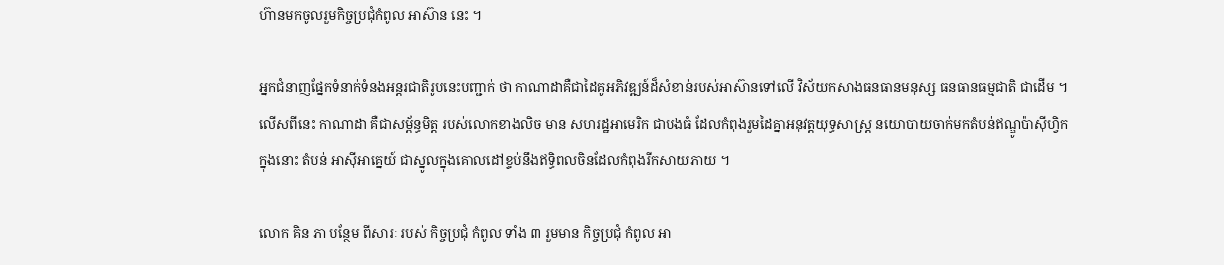ហ៊ានមកចូលរួមកិច្ចប្រជុំកំពូល អាស៊ាន នេះ ។

អ្នកជំនាញផ្នែកទំនាក់ទំនងអន្តរជាតិរូបនេះបញ្ជាក់ ថា កាណាដាគឺជាដៃគូអភិវឌ្ឍន៍ដ៏សំខាន់របស់អាស៊ានទៅលើ វិស័យកសាងធនធានមនុស្ស ធនធានធម្មជាតិ ជាដើម ។ លើសពីនេះ កាណាដា គឺជាសម្ព័ន្ធមិត្ត របស់លោកខាងលិច មាន សហរដ្ឋអាមេរិក ជាបងធំ ដែលកំពុងរួមដៃគ្នាអនុវត្តយុទ្ធសាស្ត្រ នយោបាយចាក់មកតំបន់ឥណ្ឌូប៉ាស៊ីហ្វិកក្នុងនោះ តំបន់ អាស៊ីអាគ្នេយ៍ ជាស្នូលក្នុងគោលដៅខ្ទប់នឹងឥទ្ធិពលចិនដែលកំពុងរីកសាយភាយ ។

លោក គិន ភា បន្ថែម ពីសារៈ របស់ កិច្ចប្រជុំ កំពូល ទាំង ៣ រួមមាន កិច្ចប្រជុំ កំពូល អា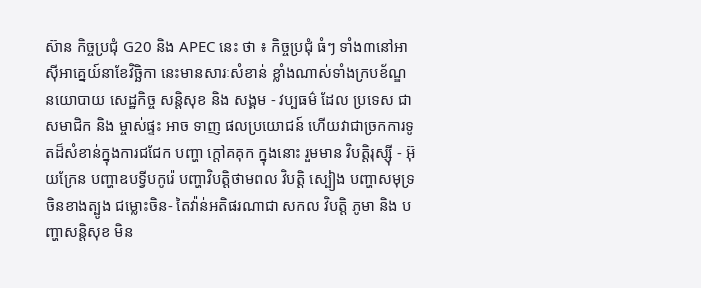ស៊ាន កិច្ចប្រជុំ G20 និង APEC នេះ ថា ៖ កិច្ចប្រជុំ ធំៗ ទាំង៣នៅអាស៊ីអាគ្នេយ៍នាខែវិច្ឆិកា នេះមានសារៈសំខាន់ ខ្លាំងណាស់ទាំងក្របខ័ណ្ឌ នយោបាយ សេដ្ឋកិច្ច សន្តិសុខ និង សង្គម - វប្បធម៌ ដែល ប្រទេស ជា សមាជិក និង ម្ចាស់ផ្ទះ អាច ទាញ ផលប្រយោជន៍ ហើយវាជាច្រកការទូតដ៏សំខាន់ក្នុងការជជែក បញ្ហា ក្តៅគគុក ក្នុងនោះ រួមមាន វិបត្តិរុស្ស៊ី - អ៊ុយក្រែន បញ្ហាឧបទ្វីបកូរ៉េ បញ្ហាវិបត្តិថាមពល វិបត្តិ ស្បៀង បញ្ហាសមុទ្រចិនខាងត្បូង ជម្លោះចិន- តៃវ៉ាន់អតិផរណាជា សកល វិបត្តិ ភូមា និង បញ្ហាសន្តិសុខ មិន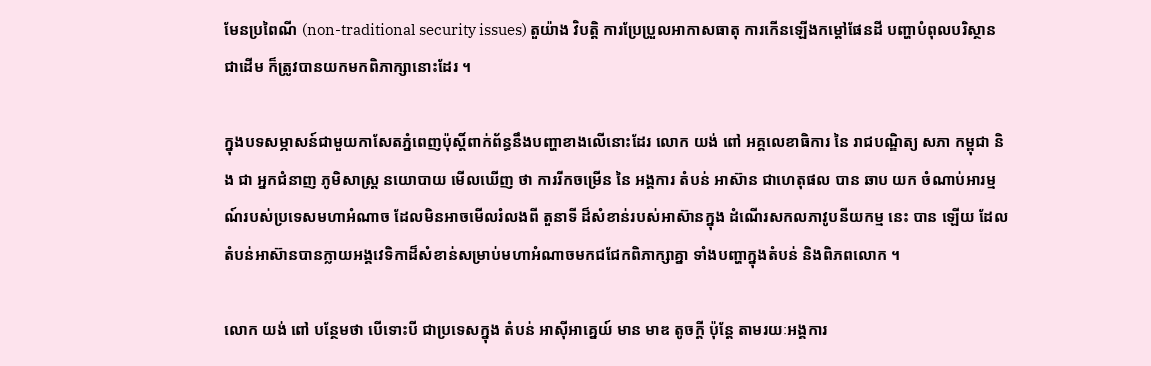មែនប្រពៃណី (non-traditional security issues) តួយ៉ាង វិបត្តិ ការប្រែប្រួលអាកាសធាតុ ការកើនឡើងកម្តៅផែនដី បញ្ហាបំពុលបរិស្ថានជាដើម ក៏ត្រូវបានយកមកពិភាក្សានោះដែរ ។

ក្នុងបទសម្ភាសន៍ជាមួយកាសែតភ្នំពេញប៉ុស្តិ៍ពាក់ព័ន្ធនឹងបញ្ហាខាងលើនោះដែរ លោក យង់ ពៅ អគ្គលេខាធិការ នៃ រាជបណ្ឌិត្យ សភា កម្ពុជា និង ជា អ្នកជំនាញ ភូមិសាស្ត្រ នយោបាយ មើលឃើញ ថា ការរីកចម្រើន នៃ អង្គការ តំបន់ អាស៊ាន ជាហេតុផល បាន ឆាប យក ចំណាប់អារម្មណ៍របស់ប្រទេសមហាអំណាច ដែលមិនអាចមើលរំលងពី តួនាទី ដ៏សំខាន់របស់អាស៊ានក្នុង ដំណើរសកលភាវូបនីយកម្ម នេះ បាន ឡើយ ដែលតំបន់អាស៊ានបានក្លាយអង្គវេទិកាដ៏សំខាន់សម្រាប់មហាអំណាចមកជជែកពិភាក្សាគ្នា ទាំងបញ្ហាក្នុងតំបន់ និងពិភពលោក ។

លោក យង់ ពៅ បន្ថែមថា បើទោះបី ជាប្រទេសក្នុង តំបន់ អាស៊ីអាគ្នេយ៍ មាន មាឌ តូចក្តី ប៉ុន្តែ តាមរយៈអង្គការ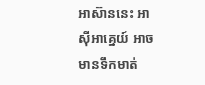អាស៊ាននេះ អាស៊ីអាគ្នេយ៍ អាចមានទឹកមាត់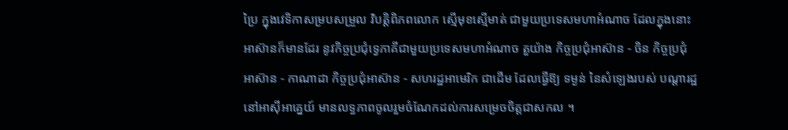ប្រៃ ក្នុងវេទិកាសម្របសម្រួល វិបត្តិពិភពលោក ស្មើមុខស្មើមាត់ ជាមួយប្រទេសមហាអំណាច ដែលក្នុងនោះ អាស៊ានក៏មានដែរ នូវកិច្ចប្រជុំទ្វេភាគីជាមួយប្រទេសមហាអំណាច តួយ៉ាង កិច្ចប្រជុំអាស៊ាន - ចិន កិច្ចប្រជុំ អាស៊ាន - កាណាដា កិច្ចប្រជុំអាស៊ាន - សហរដ្ឋអាមេរិក ជាដើម ដែលធ្វើឱ្យ ទម្ងន់ នៃសំឡេងរបស់ បណ្តារដ្ឋ នៅអាស៊ីអាគ្នេយ៍ មានលទ្ធភាពចូលរួមចំណែកដល់ការសម្រេចចិត្តជាសកល ។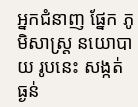អ្នកជំនាញ ផ្នែក ភូមិសាស្ត្រ នយោបាយ រូបនេះ សង្កត់ធ្ងន់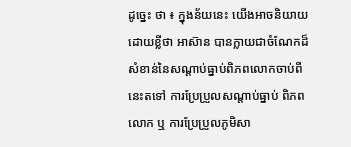ដូច្នេះ ថា ៖ ក្នុងន័យនេះ យើងអាចនិយាយដោយខ្លីថា អាស៊ាន បានក្លាយជាចំណែកដ៏សំខាន់នៃសណ្តាប់ធ្នាប់ពិភពលោកចាប់ពីនេះតទៅ ការប្រែប្រួលសណ្តាប់ធ្នាប់ ពិភពលោក ឬ ការប្រែប្រួលភូមិសា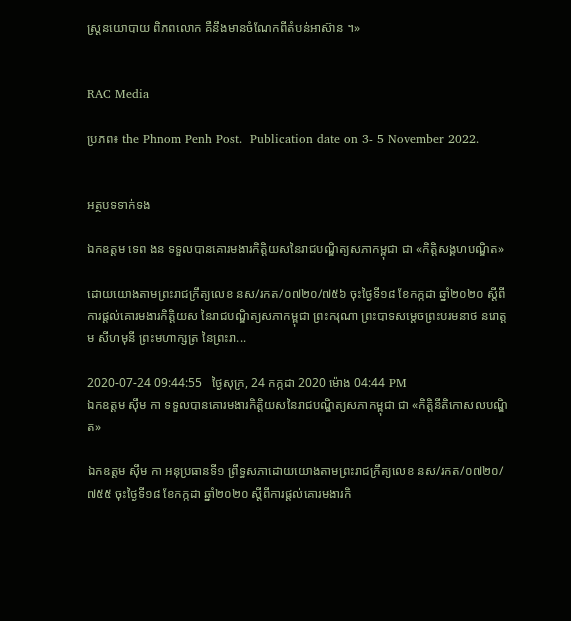ស្ត្រនយោបាយ ពិភពលោក គឺនឹងមានចំណែកពីតំបន់អាស៊ាន ។»


RAC Media

ប្រភព៖ the Phnom Penh Post.  Publication date on 3- 5 November 2022.


អត្ថបទទាក់ទង

ឯកឧត្ដម ទេព ងន ទទួលបានគោរមងារកិត្តិយសនៃរាជបណ្ឌិត្យសភាកម្ពុជា ជា «កិត្តិសង្គហបណ្ឌិត»

ដោយយោងតាមព្រះរាជក្រឹត្យលេខ នស/រកត/០៧២០/៧៥៦ ចុះថ្ងៃទី១៨ ខែកក្កដា ឆ្នាំ២០២០ ស្ដីពីការផ្ដល់គោរមងារកិត្តិយស នៃរាជបណ្ឌិត្យសភាកម្ពុជា ព្រះករុណា ព្រះបាទសម្ដេចព្រះបរមនាថ នរោត្ដម សីហមុនី ព្រះមហាក្សត្រ នៃព្រះរា...

2020-07-24 09:44:55   ថ្ងៃសុក្រ, 24 កក្កដា 2020 ម៉ោង 04:44 PM
ឯកឧត្ដម ស៊ឹម កា ទទួលបានគោរមងារកិត្តិយសនៃរាជបណ្ឌិត្យសភាកម្ពុជា ជា «កិត្តិនីតិកោសលបណ្ឌិត»

ឯកឧត្ដម ស៊ឹម កា អនុប្រធានទី១ ព្រឹទ្ធសភាដោយយោងតាមព្រះរាជក្រឹត្យលេខ នស/រកត/០៧២០/៧៥៥ ចុះថ្ងៃទី១៨ ខែកក្កដា ឆ្នាំ២០២០ ស្ដីពីការផ្ដល់គោរមងារកិ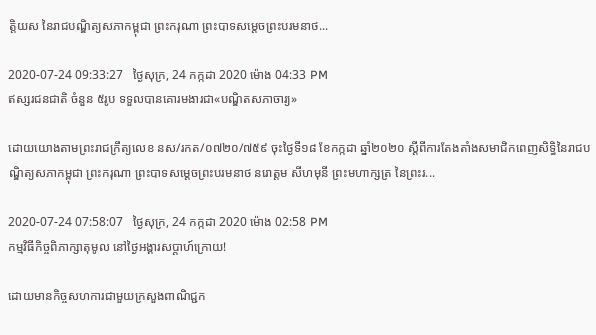ត្តិយស នៃរាជបណ្ឌិត្យសភាកម្ពុជា ព្រះករុណា ព្រះបាទសម្ដេចព្រះបរមនាថ...

2020-07-24 09:33:27   ថ្ងៃសុក្រ, 24 កក្កដា 2020 ម៉ោង 04:33 PM
ឥស្សរជនជាតិ ចំនួន ៥រូប ទទួលបានគោរមងារជា«បណ្ឌិតសភាចារ្យ»

ដោយយោងតាមព្រះរាជក្រឹត្យលេខ នស/រកត/០៧២០/៧៥៩ ចុះថ្ងៃទី១៨ ខែកក្កដា ឆ្នាំ២០២០ ស្ដីពីការតែងតាំងសមាជិកពេញសិទ្ធិនៃរាជបណ្ឌិត្យសភាកម្ពុជា ព្រះករុណា ព្រះបាទសម្ដេចព្រះបរមនាថ នរោត្ដម សីហមុនី ព្រះមហាក្សត្រ នៃព្រះរ...

2020-07-24 07:58:07   ថ្ងៃសុក្រ, 24 កក្កដា 2020 ម៉ោង 02:58 PM
កម្មវិធីកិច្ចពិភាក្សាតុមូល នៅថ្ងៃអង្គារសប្ដាហ៍ក្រោយ!

ដោយមានកិច្ចសហការជាមួយក្រសួងពាណិជ្ជក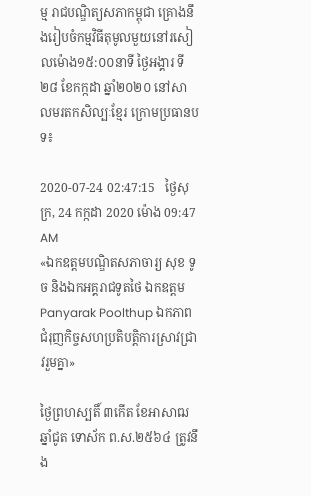ម្ម រាជបណ្ឌិត្យសភាកម្ពុជា គ្រោងនឹងរៀបចំកម្មវិធីតុមូលមួយនៅរសៀលម៉ោង១៥:០០នាទី ថ្ងៃអង្គារ ទី២៨ ខែកក្កដា ឆ្នាំ២០២០ នៅសាលមរតកសិល្បៈខ្មែរ ក្រោមប្រធានបទ៖

2020-07-24 02:47:15   ថ្ងៃសុក្រ, 24 កក្កដា 2020 ម៉ោង 09:47 AM
«ឯកឧត្តមបណ្ឌិតសភាចារ្យ សុខ ទូច និងឯកអគ្គរាជទូតថៃ ឯកឧត្តម Panyarak Poolthup ឯកភាពជំរុញកិច្ចសហប្រតិបត្តិការស្រាវជ្រាវរួមគ្នា»

ថ្ងៃព្រហស្បតិ៍ ៣កើត ខែអាសាឍ ឆ្នាំជូត ទោស័ក ព.ស.២៥៦៤ ត្រូវនឹង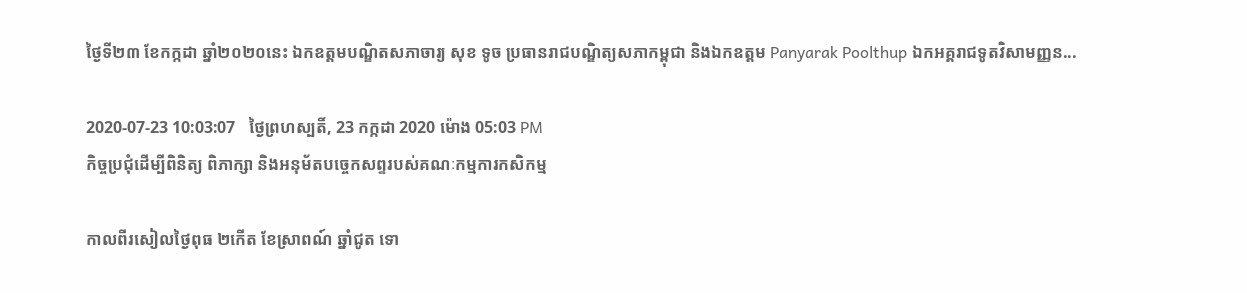ថ្ងៃទី២៣ ខែកក្កដា ឆ្នាំ២០២០នេះ ឯកឧត្តមបណ្ឌិតសភាចារ្យ សុខ ទូច ប្រធានរាជបណ្ឌិត្យសភាកម្ពុជា និងឯកឧត្តម Panyarak Poolthup ឯកអគ្គរាជទូតវិសាមញ្ញន...

2020-07-23 10:03:07   ថ្ងៃព្រហស្បតិ៍, 23 កក្កដា 2020 ម៉ោង 05:03 PM
កិច្ចប្រជុំដើម្បីពិនិត្យ ពិភាក្សា និងអនុម័តបច្ចេកសព្ទរបស់គណៈកម្មការកសិកម្ម

កាលពីរសៀលថ្ងៃពុធ ២កើត ខែស្រាពណ៍ ឆ្នាំជូត ទោ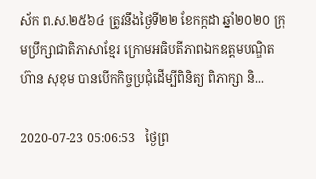ស័ក ព.ស.២៥៦៤ ត្រូវនឹងថ្ងៃទី២២ ខែកក្កដា ឆ្នាំ២០២០ ក្រុមប្រឹក្សាជាតិភាសាខ្មែរ ក្រោមអធិបតីភាពឯកឧត្តមបណ្ឌិត ហ៊ាន សុខុម បានបើកកិច្ចប្រជុំដើម្បីពិនិត្យ ពិភាក្សា និ...

2020-07-23 05:06:53   ថ្ងៃព្រ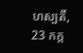ហស្បតិ៍, 23 កក្ក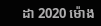ដា 2020 ម៉ោង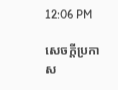12:06 PM

សេចក្តីប្រកាស